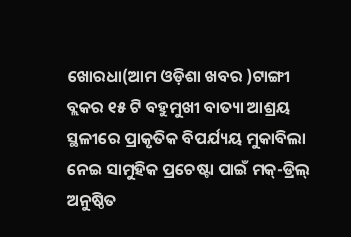ଖୋରଧା(ଆମ ଓଡ଼ିଶା ଖବର )ଟାଙ୍ଗୀ ବ୍ଲକର ୧୫ ଟି ବହୁମୁଖୀ ବାତ୍ୟା ଆଶ୍ରୟ ସ୍ଥଳୀରେ ପ୍ରାକୃତିକ ବିପର୍ଯ୍ୟୟ ମୁକାବିଲା ନେଇ ସାମୁହିକ ପ୍ରଚେଷ୍ଟା ପାଇଁ ମକ୍-ଡ୍ରିଲ୍ ଅନୁଷ୍ଠିତ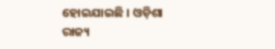ହୋଇଯାଇଛି । ଓଡ଼ିଶା ରାଜ୍ୟ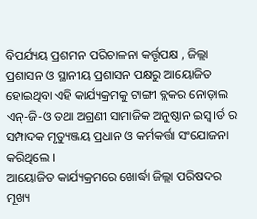ବିପର୍ଯ୍ୟୟ ପ୍ରଶମନ ପରିଚାଳନା କର୍ତ୍ତୃପକ୍ଷ , ଜିଲ୍ଲା ପ୍ରଶାସନ ଓ ସ୍ଥାନୀୟ ପ୍ରଶାସନ ପକ୍ଷରୁ ଆୟୋଜିତ ହୋଇଥିବା ଏହି କାର୍ଯ୍ୟକ୍ରମକୁ ଟାଙ୍ଗୀ ବ୍ଲକର ନୋଡ଼ାଲ ଏନ୍-ଜି-ଓ ତଥା ଅଗ୍ରଣୀ ସାମାଜିକ ଅନୁଷ୍ଠାନ ଇସ୍ୱ।ର୍ଡ ର ସମ୍ପାଦକ ମୃତ୍ୟୁଞ୍ଜୟ ପ୍ରଧାନ ଓ କର୍ମକର୍ତ୍ତା ସଂଯୋଜନା କରିଥିଲେ ।
ଆୟୋଜିତ କାର୍ଯ୍ୟକ୍ରମରେ ଖୋର୍ଦ୍ଧା ଜିଲ୍ଲା ପରିଷଦର ମୂଖ୍ୟ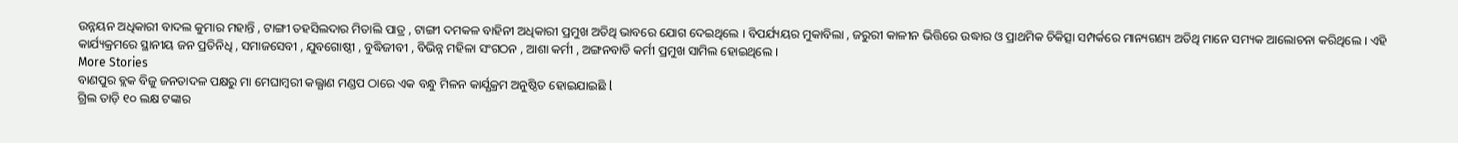ଉନ୍ନୟନ ଅଧିକାରୀ ବାଦଲ କୁମାର ମହାନ୍ତି , ଟାଙ୍ଗୀ ତହସିଲଦାର ମିତାଲି ପାତ୍ର , ଟାଙ୍ଗୀ ଦମକଳ ବାହିନୀ ଅଧିକାରୀ ପ୍ରମୁଖ ଅତିଥି ଭାବରେ ଯୋଗ ଦେଇଥିଲେ । ବିପର୍ଯ୍ୟୟର ମୁକାବିଲା , ଜରୁରୀ କାଳୀନ ଭିତ୍ତିରେ ଉଦ୍ଧାର ଓ ପ୍ରାଥମିକ ଚିକିତ୍ସା ସମ୍ପର୍କରେ ମାନ୍ୟଗଣ୍ୟ ଅତିଥି ମାନେ ସମ୍ୟକ ଆଲୋଚନା କରିଥିଲେ । ଏହି କାର୍ଯ୍ୟକ୍ରମରେ ସ୍ଥାନୀୟ ଜନ ପ୍ରତିନିଧି , ସମାଜସେବୀ , ଯୁବଗୋଷ୍ଠୀ , ବୁଦ୍ଧିଜୀବୀ , ବିଭିନ୍ନ ମହିଳା ସଂଗଠନ , ଆଶା କର୍ମୀ , ଅଙ୍ଗନବାଡି କର୍ମୀ ପ୍ରମୁଖ ସାମିଲ ହୋଇଥିଲେ ।
More Stories
ବାଣପୁର ବ୍ଲକ ବିଜୁ ଜନତାଦଳ ପକ୍ଷରୁ ମା ମେଘାମ୍ବରୀ କଲ୍ଯାଣ ମଣ୍ଡପ ଠାରେ ଏକ ବନ୍ଧୁ ମିଳନ କାର୍ଯ୍ଯକ୍ରମ ଅନୁଷ୍ଠିତ ହୋଇଯାଇଛି l
ଗ୍ରିଲ ତାଡ଼ି ୧୦ ଲକ୍ଷ ଟଙ୍କାର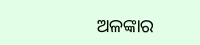ଅଳଙ୍କାର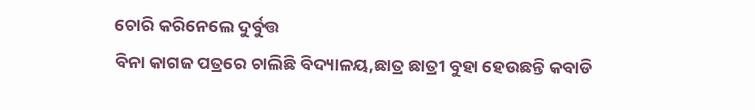ଚୋରି କରିନେଲେ ଦୁର୍ବୁତ୍ତ
ବିନା କାଗଜ ପତ୍ରରେ ଚାଲିଛି ବିଦ୍ୟାଳୟ,ଛାତ୍ର ଛାତ୍ରୀ ବୁହା ହେଉଛନ୍ତି କବାଡି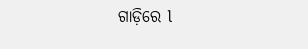ଗାଡ଼ିରେ l